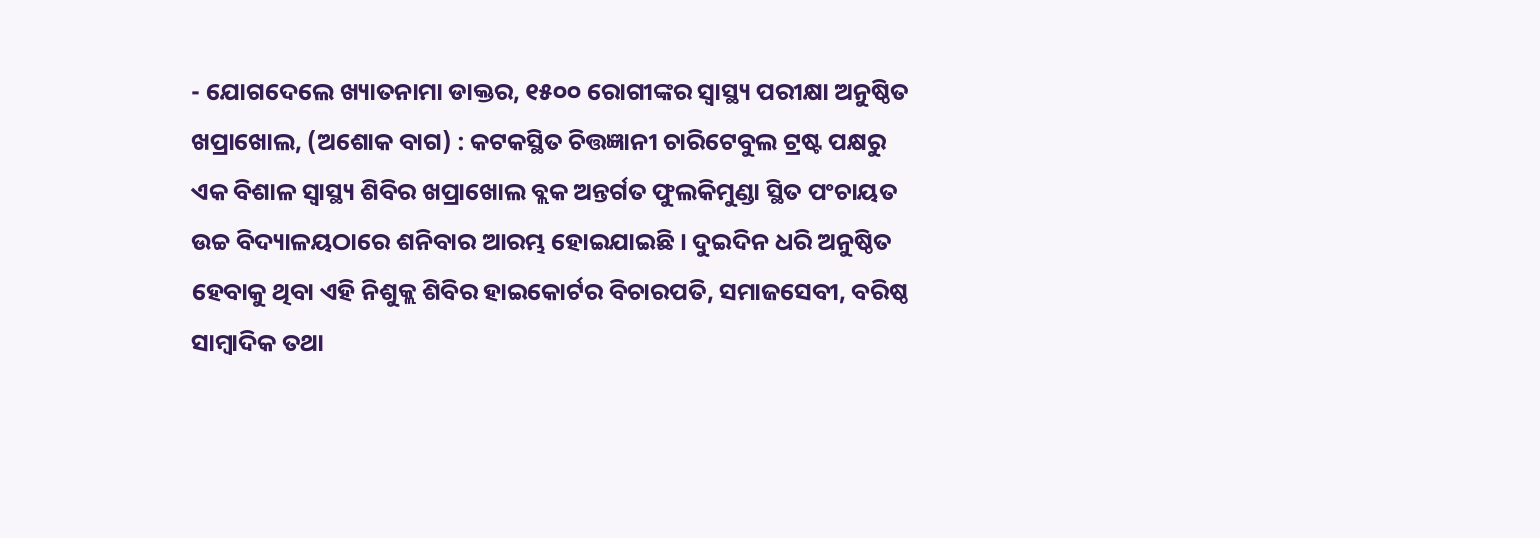- ଯୋଗଦେଲେ ଖ୍ୟାତନାମା ଡାକ୍ତର, ୧୫୦୦ ରୋଗୀଙ୍କର ସ୍ୱାସ୍ଥ୍ୟ ପରୀକ୍ଷା ଅନୁଷ୍ଠିତ
ଖପ୍ରାଖୋଲ, (ଅଶୋକ ବାଗ) : କଟକସ୍ଥିତ ଚିତ୍ତଜ୍ଞାନୀ ଚାରିଟେବୁଲ ଟ୍ରଷ୍ଟ ପକ୍ଷରୁ ଏକ ବିଶାଳ ସ୍ୱାସ୍ଥ୍ୟ ଶିବିର ଖପ୍ରାଖୋଲ ବ୍ଲକ ଅନ୍ତର୍ଗତ ଫୁଲକିମୁଣ୍ଡା ସ୍ଥିତ ପଂଚାୟତ ଉଚ୍ଚ ବିଦ୍ୟାଳୟଠାରେ ଶନିବାର ଆରମ୍ଭ ହୋଇଯାଇଛି । ଦୁଇଦିନ ଧରି ଅନୁଷ୍ଠିତ ହେବାକୁ ଥିବା ଏହି ନିଶୁକ୍ଲ ଶିବିର ହାଇକୋର୍ଟର ବିଚାରପତି, ସମାଜସେବୀ, ବରିଷ୍ଠ ସାମ୍ବାଦିକ ତଥା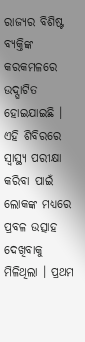ରାଜ୍ୟର ବିଶିଷ୍ଟ ବ୍ୟକ୍ତିଙ୍କ କରକମଳରେ ଉଦ୍ଘାଟିତ ହୋଇଯାଇଛି । ଏହି ଶିବିରରେ ସ୍ୱାସ୍ଥ୍ୟ ପରୀକ୍ଷା କରିବା ପାଇଁ ଲୋକଙ୍କ ମଧ୍ୟରେ ପ୍ରବଳ ଉତ୍ସାହ ଦେଖିବାକୁ ମିଳିଥିଲା । ପ୍ରଥମ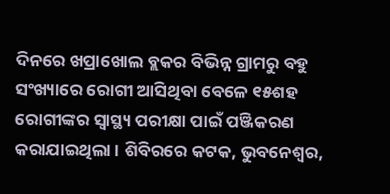ଦିନରେ ଖପ୍ରାଖୋଲ ବ୍ଲକର ବିଭିନ୍ନ ଗ୍ରାମରୁ ବହୁ ସଂଖ୍ୟାରେ ରୋଗୀ ଆସିଥିବା ବେଳେ ୧୫ଶହ ରୋଗୀଙ୍କର ସ୍ୱାସ୍ଥ୍ୟ ପରୀକ୍ଷା ପାଇଁ ପଞ୍ଜିକରଣ କରାଯାଇଥିଲା । ଶିବିରରେ କଟକ, ଭୁବନେଶ୍ୱର,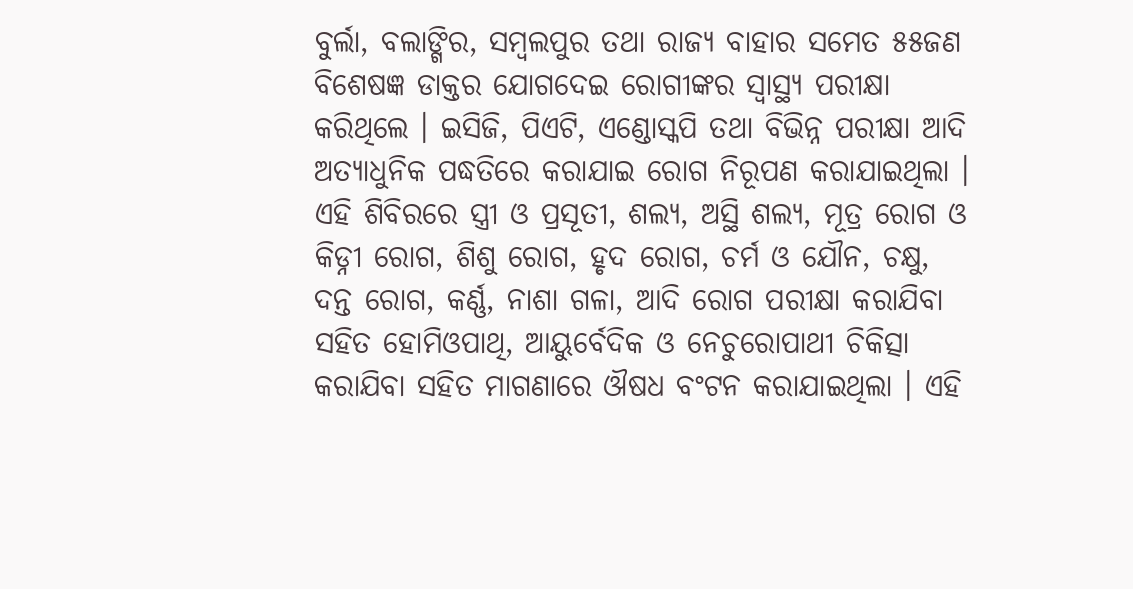ବୁର୍ଲା, ବଲାଙ୍ଗିର, ସମ୍ବଲପୁର ତଥା ରାଜ୍ୟ ବାହାର ସମେତ ୫୫ଜଣ ବିଶେଷଜ୍ଞ ଡାକ୍ତର ଯୋଗଦେଇ ରୋଗୀଙ୍କର ସ୍ୱାସ୍ଥ୍ୟ ପରୀକ୍ଷା କରିଥିଲେ । ଇସିଜି, ପିଏଟି, ଏଣ୍ଡୋସ୍କପି ତଥା ବିଭିନ୍ନ ପରୀକ୍ଷା ଆଦି ଅତ୍ୟାଧୁନିକ ପଦ୍ଧତିରେ କରାଯାଇ ରୋଗ ନିରୂପଣ କରାଯାଇଥିଲା । ଏହି ଶିବିରରେ ସ୍ତ୍ରୀ ଓ ପ୍ରସୂତୀ, ଶଲ୍ୟ, ଅସ୍ଥି ଶଲ୍ୟ, ମୂତ୍ର ରୋଗ ଓ କିଡ୍ନୀ ରୋଗ, ଶିଶୁ ରୋଗ, ହୃଦ ରୋଗ, ଚର୍ମ ଓ ଯୌନ, ଚକ୍ଷୁ, ଦନ୍ତ ରୋଗ, କର୍ଣ୍ଣ, ନାଶା ଗଳା, ଆଦି ରୋଗ ପରୀକ୍ଷା କରାଯିବା ସହିତ ହୋମିଓପାଥି, ଆୟୁର୍ବେଦିକ ଓ ନେଚୁରୋପାଥୀ ଚିକିତ୍ସା କରାଯିବା ସହିତ ମାଗଣାରେ ଔଷଧ ବଂଟନ କରାଯାଇଥିଲା । ଏହି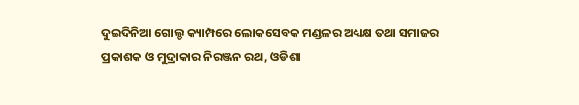ଦୁଇଦିନିଆ ଗୋଲ୍ଡ କ୍ୟାମ୍ପରେ ଲୋକସେବକ ମଣ୍ଡଳର ଅଧ୍ୟକ୍ଷ ତଥା ସମାଜର ପ୍ରକାଶକ ଓ ମୁଦ୍ରାକାର ନିରଞ୍ଜନ ରଥ, ଓଡିଶା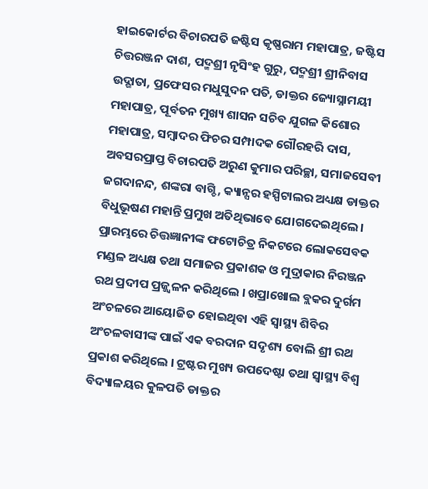ହାଇକୋର୍ଟର ବିଚାରପତି ଜଷ୍ଟିସ କୃଷ୍ଣରାମ ମହାପାତ୍ର, ଜଷ୍ଟିସ ଚିତ୍ତରଞ୍ଜନ ଦାଶ, ପଦ୍ମଶ୍ରୀ ନୃସିଂହ ଗୁରୁ, ପଦ୍ମଶ୍ରୀ ଶ୍ରୀନିବାସ ଉଦ୍ଗାତା, ପ୍ରଫେସର ମଧୁସୁଦନ ପତି, ଡାକ୍ତର ଜ୍ୟୋସ୍ନାମୟୀ ମହାପାତ୍ର, ପୂର୍ବତନ ମୁଖ୍ୟ ଶାସନ ସଚିବ ଯୁଗଳ କିଶୋର ମହାପାତ୍ର, ସମ୍ବାଦର ଫିଚର ସମ୍ପାଦକ ଗୌରହରି ଦାସ, ଅବସରପ୍ରାପ୍ତ ବିଚାରପତି ଅରୁଣ କୁମାର ପରିଚ୍ଛା, ସମାଜସେବୀ ଜଗଦାନନ୍ଦ, ଶଙ୍କରା ବାଗ୍ଚି, କ୍ୟାନ୍ସର ହସ୍ପିଟାଲର ଅଧ୍ୟକ୍ଷ ଡାକ୍ତର ବିଧୁଭୂଷଣ ମହାନ୍ତି ପ୍ରମୁଖ ଅତିଥିଭାବେ ଯୋଗଦେଇଥିଲେ । ପ୍ରାରମ୍ଭରେ ଚିତ୍ତଜ୍ଞାନୀଙ୍କ ଫଟୋଚିତ୍ର ନିକଟରେ ଲୋକସେବକ ମଣ୍ଡଳ ଅଧ୍ୟକ୍ଷ ତଥା ସମାଜର ପ୍ରକାଶକ ଓ ମୁଦ୍ରାକାର ନିରଞ୍ଜନ ରଥ ପ୍ରଦୀପ ପ୍ରଜ୍ଜ୍ୱଳନ କରିଥିଲେ । ଖପ୍ରାଖୋଲ ବ୍ଲକର ଦୁର୍ଗମ ଅଂଚଳରେ ଆୟୋଜିତ ହୋଇଥିବା ଏହି ସ୍ୱାସ୍ଥ୍ୟ ଶିବିର ଅଂଚଳବାସୀଙ୍କ ପାଇଁ ଏକ ବରଦାନ ସଦୃଶ୍ୟ ବୋଲି ଶ୍ରୀ ରଥ ପ୍ରକାଶ କରିଥିଲେ । ଟ୍ରଷ୍ଟର ମୁଖ୍ୟ ଉପଦେଷ୍ଟା ତଥା ସ୍ୱାସ୍ଥ୍ୟ ବିଶ୍ୱ ବିଦ୍ୟାଳୟର କୁଳପତି ଡାକ୍ତର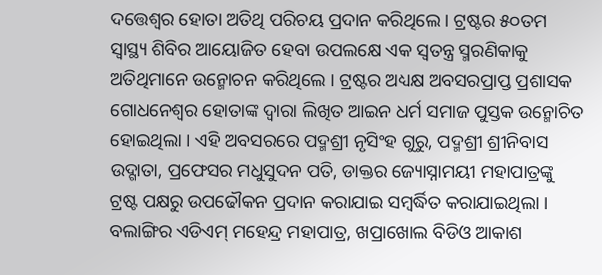ଦତ୍ତେଶ୍ୱର ହୋତା ଅତିଥି ପରିଚୟ ପ୍ରଦାନ କରିଥିଲେ । ଟ୍ରଷ୍ଟର ୫୦ତମ ସ୍ୱାସ୍ଥ୍ୟ ଶିବିର ଆୟୋଜିତ ହେବା ଉପଲକ୍ଷେ ଏକ ସ୍ୱତନ୍ତ୍ର ସ୍ମରଣିକାକୁ ଅତିଥିମାନେ ଉନ୍ମୋଚନ କରିଥିଲେ । ଟ୍ରଷ୍ଟର ଅଧ୍ୟକ୍ଷ ଅବସରପ୍ରାପ୍ତ ପ୍ରଶାସକ ଗୋଧନେଶ୍ୱର ହୋତାଙ୍କ ଦ୍ୱାରା ଲିଖିତ ଆଇନ ଧର୍ମ ସମାଜ ପୁସ୍ତକ ଉନ୍ମୋଚିତ ହୋଇଥିଲା । ଏହି ଅବସରରେ ପଦ୍ମଶ୍ରୀ ନୃସିଂହ ଗୁରୁ, ପଦ୍ମଶ୍ରୀ ଶ୍ରୀନିବାସ ଉଦ୍ଗାତା, ପ୍ରଫେସର ମଧୁସୁଦନ ପତି, ଡାକ୍ତର ଜ୍ୟୋସ୍ନାମୟୀ ମହାପାତ୍ରଙ୍କୁ ଟ୍ରଷ୍ଟ ପକ୍ଷରୁ ଉପଢୌକନ ପ୍ରଦାନ କରାଯାଇ ସମ୍ବର୍ଦ୍ଧିତ କରାଯାଇଥିଲା । ବଲାଙ୍ଗିର ଏଡିଏମ୍ ମହେନ୍ଦ୍ର ମହାପାତ୍ର, ଖପ୍ରାଖୋଲ ବିଡିଓ ଆକାଶ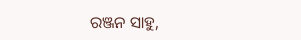ରଞ୍ଜନ ସାହୁ,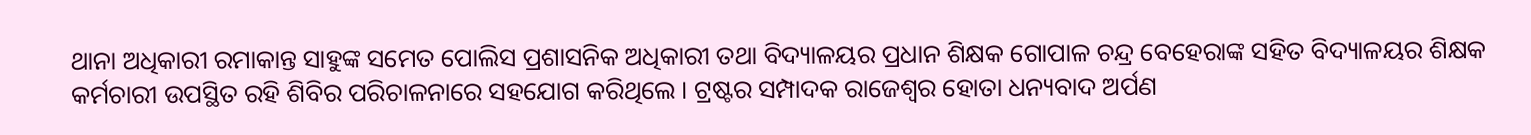ଥାନା ଅଧିକାରୀ ରମାକାନ୍ତ ସାହୁଙ୍କ ସମେତ ପୋଲିସ ପ୍ରଶାସନିକ ଅଧିକାରୀ ତଥା ବିଦ୍ୟାଳୟର ପ୍ରଧାନ ଶିକ୍ଷକ ଗୋପାଳ ଚନ୍ଦ୍ର ବେହେରାଙ୍କ ସହିତ ବିଦ୍ୟାଳୟର ଶିକ୍ଷକ କର୍ମଚାରୀ ଉପସ୍ଥିତ ରହି ଶିବିର ପରିଚାଳନାରେ ସହଯୋଗ କରିଥିଲେ । ଟ୍ରଷ୍ଟର ସମ୍ପାଦକ ରାଜେଶ୍ୱର ହୋତା ଧନ୍ୟବାଦ ଅର୍ପଣ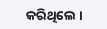କରିଥିଲେ ।